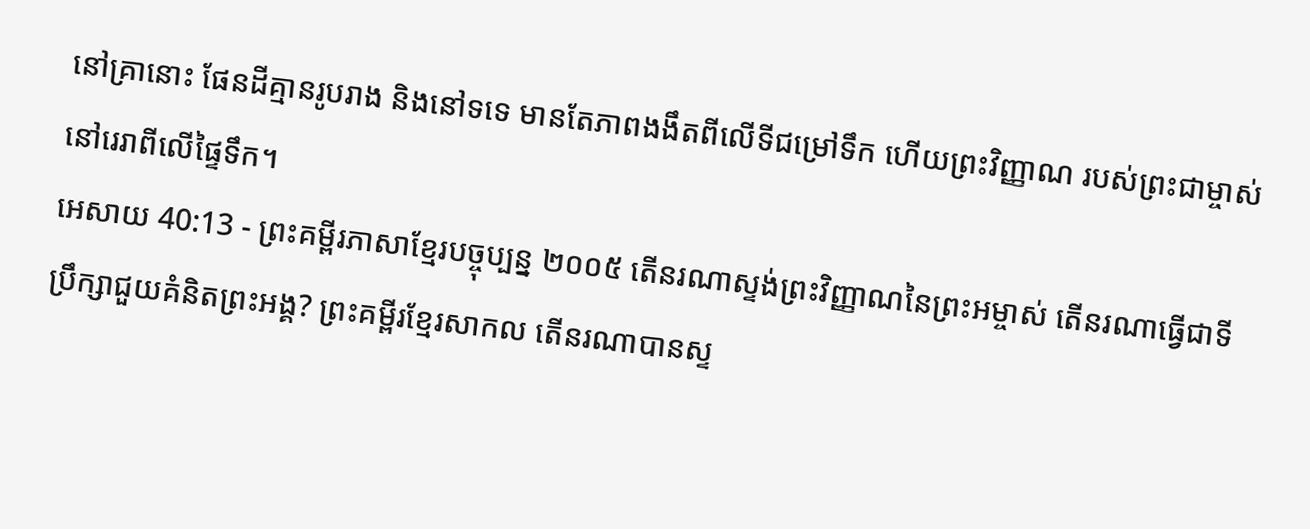នៅគ្រានោះ ផែនដីគ្មានរូបរាង និងនៅទទេ មានតែភាពងងឹតពីលើទីជម្រៅទឹក ហើយព្រះវិញ្ញាណ របស់ព្រះជាម្ចាស់នៅរេរាពីលើផ្ទៃទឹក។
អេសាយ 40:13 - ព្រះគម្ពីរភាសាខ្មែរបច្ចុប្បន្ន ២០០៥ តើនរណាស្ទង់ព្រះវិញ្ញាណនៃព្រះអម្ចាស់ តើនរណាធ្វើជាទីប្រឹក្សាជួយគំនិតព្រះអង្គ? ព្រះគម្ពីរខ្មែរសាកល តើនរណាបានស្ទ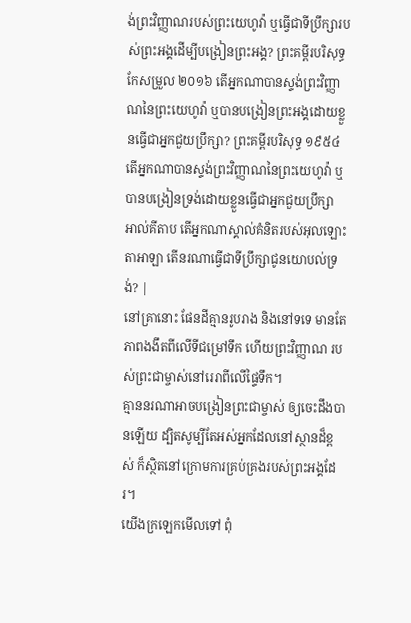ង់ព្រះវិញ្ញាណរបស់ព្រះយេហូវ៉ា ឬធ្វើជាទីប្រឹក្សារបស់ព្រះអង្គដើម្បីបង្រៀនព្រះអង្គ? ព្រះគម្ពីរបរិសុទ្ធកែសម្រួល ២០១៦ តើអ្នកណាបានស្ទង់ព្រះវិញ្ញាណនៃព្រះយេហូវ៉ា ឬបានបង្រៀនព្រះអង្គដោយខ្លួនធ្វើជាអ្នកជួយប្រឹក្សា? ព្រះគម្ពីរបរិសុទ្ធ ១៩៥៤ តើអ្នកណាបានស្ទង់ព្រះវិញ្ញាណនៃព្រះយេហូវ៉ា ឬបានបង្រៀនទ្រង់ដោយខ្លួនធ្វើជាអ្នកជួយប្រឹក្សា អាល់គីតាប តើអ្នកណាស្គាល់គំនិតរបស់អុលឡោះតាអាឡា តើនរណាធ្វើជាទីប្រឹក្សាជូនយោបល់ទ្រង់? |
នៅគ្រានោះ ផែនដីគ្មានរូបរាង និងនៅទទេ មានតែភាពងងឹតពីលើទីជម្រៅទឹក ហើយព្រះវិញ្ញាណ របស់ព្រះជាម្ចាស់នៅរេរាពីលើផ្ទៃទឹក។
គ្មាននរណាអាចបង្រៀនព្រះជាម្ចាស់ ឲ្យចេះដឹងបានឡើយ ដ្បិតសូម្បីតែអស់អ្នកដែលនៅស្ថានដ៏ខ្ពស់ ក៏ស្ថិតនៅក្រោមការគ្រប់គ្រងរបស់ព្រះអង្គដែរ។
យើងក្រឡេកមើលទៅ ពុំ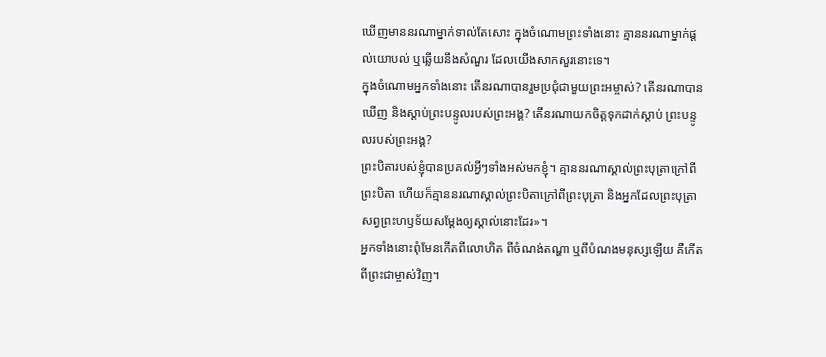ឃើញមាននរណាម្នាក់ទាល់តែសោះ ក្នុងចំណោមព្រះទាំងនោះ គ្មាននរណាម្នាក់ផ្ដល់យោបល់ ឬឆ្លើយនឹងសំណួរ ដែលយើងសាកសួរនោះទេ។
ក្នុងចំណោមអ្នកទាំងនោះ តើនរណាបានរួមប្រជុំជាមួយព្រះអម្ចាស់? តើនរណាបានឃើញ និងស្ដាប់ព្រះបន្ទូលរបស់ព្រះអង្គ? តើនរណាយកចិត្តទុកដាក់ស្ដាប់ ព្រះបន្ទូលរបស់ព្រះអង្គ?
ព្រះបិតារបស់ខ្ញុំបានប្រគល់អ្វីៗទាំងអស់មកខ្ញុំ។ គ្មាននរណាស្គាល់ព្រះបុត្រាក្រៅពីព្រះបិតា ហើយក៏គ្មាននរណាស្គាល់ព្រះបិតាក្រៅពីព្រះបុត្រា និងអ្នកដែលព្រះបុត្រាសព្វព្រះហឫទ័យសម្តែងឲ្យស្គាល់នោះដែរ»។
អ្នកទាំងនោះពុំមែនកើតពីលោហិត ពីចំណង់តណ្ហា ឬពីបំណងមនុស្សឡើយ គឺកើតពីព្រះជាម្ចាស់វិញ។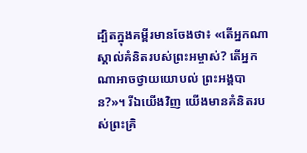ដ្បិតក្នុងគម្ពីរមានចែងថា៖ «តើអ្នកណាស្គាល់គំនិតរបស់ព្រះអម្ចាស់? តើអ្នកណាអាចថ្វាយយោបល់ ព្រះអង្គបាន?»។ រីឯយើងវិញ យើងមានគំនិតរបស់ព្រះគ្រិ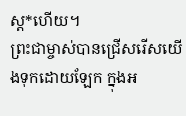ស្ត*ហើយ។
ព្រះជាម្ចាស់បានជ្រើសរើសយើងទុកដោយឡែក ក្នុងអ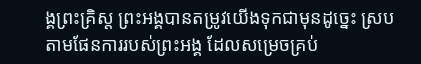ង្គព្រះគ្រិស្ត ព្រះអង្គបានតម្រូវយើងទុកជាមុនដូច្នេះ ស្របតាមផែនការរបស់ព្រះអង្គ ដែលសម្រេចគ្រប់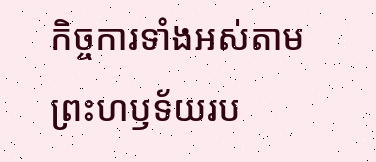កិច្ចការទាំងអស់តាមព្រះហឫទ័យរប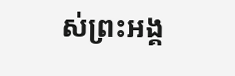ស់ព្រះអង្គ